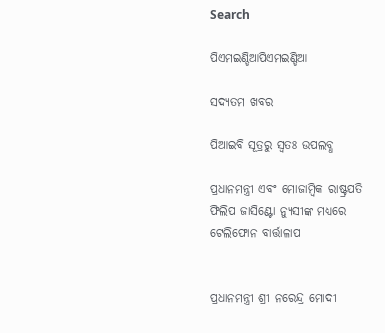Search

ପିଏମଇଣ୍ଡିଆପିଏମଇଣ୍ଡିଆ

ସଦ୍ୟତମ ଖବର

ପିଆଇବି ସୂତ୍ରରୁ ସ୍ବତଃ ଉପଲବ୍ଧ

ପ୍ରଧାନମନ୍ତ୍ରୀ ଏବଂ ମୋଜାମ୍ବିକ ରାଷ୍ଟ୍ରପତି ଫିଲିପ ଜାସିଣ୍ଟୋ ନ୍ୟୁସୀଙ୍କ ମଧ୍ୟରେ ଟେଲିଫୋନ ବାର୍ତ୍ତାଳାପ


ପ୍ରଧାନମନ୍ତ୍ରୀ ଶ୍ରୀ ନରେନ୍ଦ୍ର ମୋଦୀ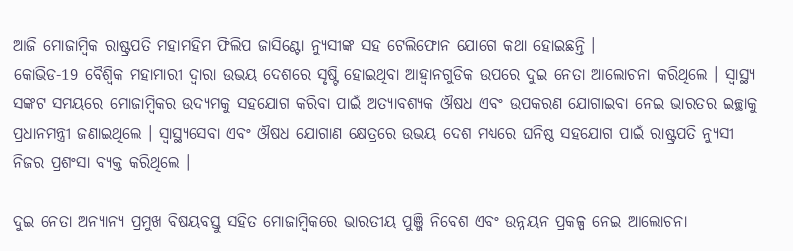ଆଜି ମୋଜାମ୍ବିକ ରାଷ୍ଟ୍ରପତି ମହାମହିମ ଫିଲିପ ଜାସିଣ୍ଟୋ ନ୍ୟୁସୀଙ୍କ ସହ ଟେଲିଫୋନ ଯୋଗେ କଥା ହୋଇଛନ୍ତି ।
କୋଭିଡ-19 ବୈଶ୍ଵିକ ମହାମାରୀ ଦ୍ଵାରା ଉଭୟ ଦେଶରେ ସୃଷ୍ଟି ହୋଇଥିବା ଆହ୍ଵାନଗୁଡିକ ଉପରେ ଦୁଇ ନେତା ଆଲୋଚନା କରିଥିଲେ । ସ୍ୱାସ୍ଥ୍ୟ ସଙ୍କଟ ସମୟରେ ମୋଜାମ୍ବିକର ଉଦ୍ୟମକୁ ସହଯୋଗ କରିବା ପାଇଁ ଅତ୍ୟାବଶ୍ୟକ ଔଷଧ ଏବଂ ଉପକରଣ ଯୋଗାଇବା ନେଇ ଭାରତର ଇଚ୍ଛାକୁ ପ୍ରଧାନମନ୍ତ୍ରୀ ଜଣାଇଥିଲେ । ସ୍ୱାସ୍ଥ୍ୟସେବା ଏବଂ ଔଷଧ ଯୋଗାଣ କ୍ଷେତ୍ରରେ ଉଭୟ ଦେଶ ମଧ୍ୟରେ ଘନିଷ୍ଠ ସହଯୋଗ ପାଇଁ ରାଷ୍ଟ୍ରପତି ନ୍ୟୁସୀ ନିଜର ପ୍ରଶଂସା ବ୍ୟକ୍ତ କରିଥିଲେ ।

ଦୁଇ ନେତା ଅନ୍ୟାନ୍ୟ ପ୍ରମୁଖ ବିଷୟବସ୍ତୁ ସହିତ ମୋଜାମ୍ବିକରେ ଭାରତୀୟ ପୁଞ୍ଜି ନିବେଶ ଏବଂ ଉନ୍ନୟନ ପ୍ରକଳ୍ପ ନେଇ ଆଲୋଚନା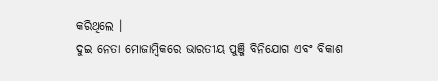କରିଥିଲେ ।
ଦୁଇ ନେତା ମୋଜାମ୍ବିକରେ ଭାରତୀୟ ପୁଞ୍ଜି ବିନିଯୋଗ ଏବଂ ବିକାଶ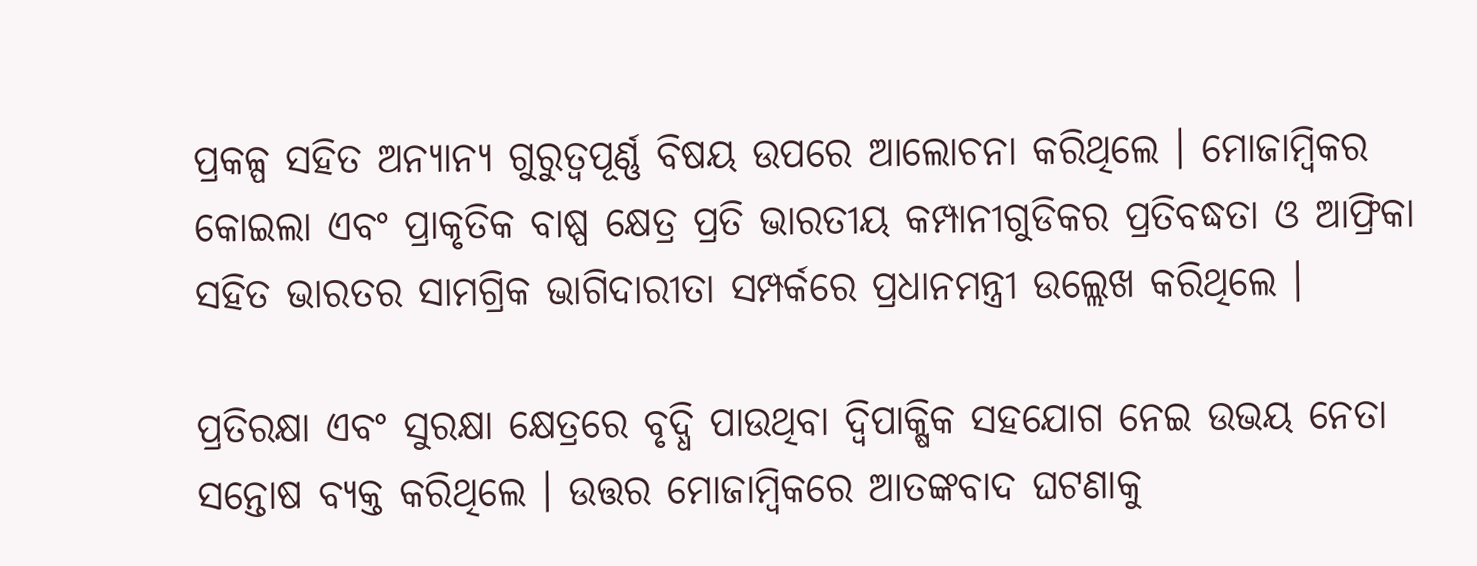ପ୍ରକଳ୍ପ ସହିତ ଅନ୍ୟାନ୍ୟ ଗୁରୁତ୍ୱପୂର୍ଣ୍ଣ ବିଷୟ ଉପରେ ଆଲୋଚନା କରିଥିଲେ । ମୋଜାମ୍ବିକର କୋଇଲା ଏବଂ ପ୍ରାକୃତିକ ବାଷ୍ପ କ୍ଷେତ୍ର ପ୍ରତି ଭାରତୀୟ କମ୍ପାନୀଗୁଡିକର ପ୍ରତିବଦ୍ଧତା ଓ ଆଫ୍ରିକା ସହିତ ଭାରତର ସାମଗ୍ରିକ ଭାଗିଦାରୀତା ସମ୍ପର୍କରେ ପ୍ରଧାନମନ୍ତ୍ରୀ ଉଲ୍ଲେଖ କରିଥିଲେ ।

ପ୍ରତିରକ୍ଷା ଏବଂ ସୁରକ୍ଷା କ୍ଷେତ୍ରରେ ବୃଦ୍ଧି ପାଉଥିବା ଦ୍ୱିପାକ୍ଷିକ ସହଯୋଗ ନେଇ ଉଭୟ ନେତା ସନ୍ତୋଷ ବ୍ୟକ୍ତ କରିଥିଲେ । ଉତ୍ତର ମୋଜାମ୍ବିକରେ ଆତଙ୍କବାଦ ଘଟଣାକୁ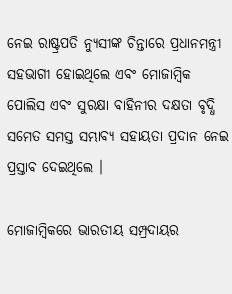ନେଇ ରାଷ୍ଟ୍ରପତି ନ୍ୟୁସୀଙ୍କ ଚିନ୍ତାରେ ପ୍ରଧାନମନ୍ତ୍ରୀ ସହଭାଗୀ ହୋଇଥିଲେ ଏବଂ ମୋଜାମ୍ବିକ ପୋଲିସ ଏବଂ ସୁରକ୍ଷା ବାହିନୀର ଦକ୍ଷତା ବୃଦ୍ଧି ସମେତ ସମସ୍ତ ସମ୍ଭାବ୍ୟ ସହାୟତା ପ୍ରଦାନ ନେଇ ପ୍ରସ୍ତାବ ଦେଇଥିଲେ ।

ମୋଜାମ୍ବିକରେ ଭାରତୀୟ ସମ୍ପ୍ରଦାୟର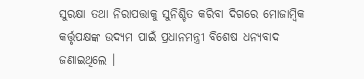ସୁରକ୍ଷା ତଥା ନିରାପତ୍ତାକୁ ସୁନିଶ୍ଚିତ କରିବା ଦିଗରେ ମୋଜାମ୍ବିକ କର୍ତ୍ତୃପକ୍ଷଙ୍କ ଉଦ୍ୟମ ପାଇଁ ପ୍ରଧାନମନ୍ତ୍ରୀ ବିଶେଷ ଧନ୍ୟବାଦ ଜଣାଇଥିଲେ ।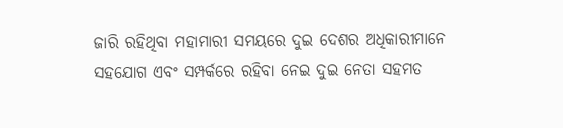ଜାରି ରହିଥିବା ମହାମାରୀ ସମୟରେ ଦୁଇ ଦେଶର ଅଧିକାରୀମାନେ ସହଯୋଗ ଏବଂ ସମ୍ପର୍କରେ ରହିବା ନେଇ ଦୁଇ ନେତା ସହମତ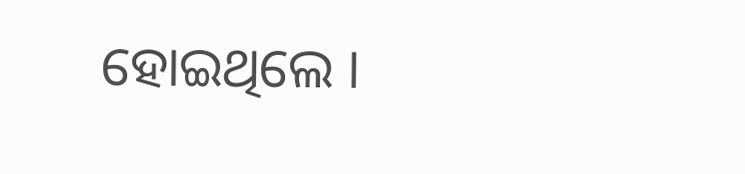ହୋଇଥିଲେ ।